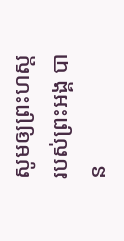សូមឲ្យព្រះហស្តរបស់ព្រះអង្គ បាន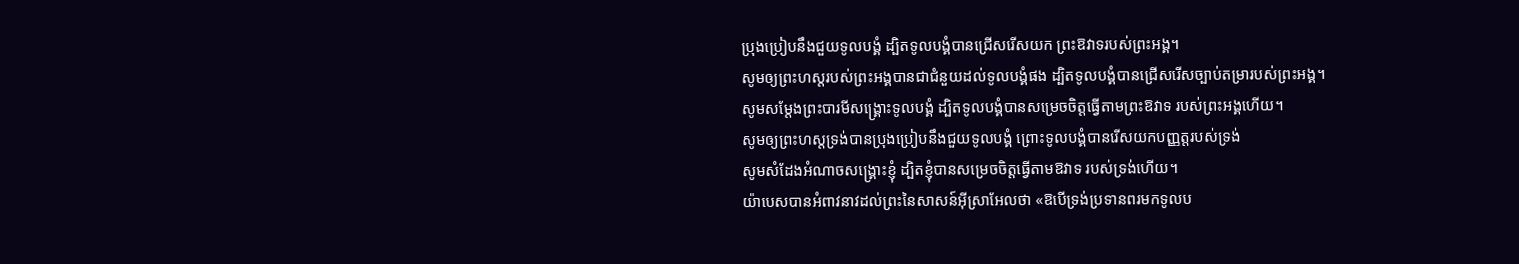ប្រុងប្រៀបនឹងជួយទូលបង្គំ ដ្បិតទូលបង្គំបានជ្រើសរើសយក ព្រះឱវាទរបស់ព្រះអង្គ។
សូមឲ្យព្រះហស្តរបស់ព្រះអង្គបានជាជំនួយដល់ទូលបង្គំផង ដ្បិតទូលបង្គំបានជ្រើសរើសច្បាប់តម្រារបស់ព្រះអង្គ។
សូមសម្តែងព្រះបារមីសង្គ្រោះទូលបង្គំ ដ្បិតទូលបង្គំបានសម្រេចចិត្តធ្វើតាមព្រះឱវាទ របស់ព្រះអង្គហើយ។
សូមឲ្យព្រះហស្តទ្រង់បានប្រុងប្រៀបនឹងជួយទូលបង្គំ ព្រោះទូលបង្គំបានរើសយកបញ្ញត្តរបស់ទ្រង់
សូមសំដែងអំណាចសង្គ្រោះខ្ញុំ ដ្បិតខ្ញុំបានសម្រេចចិត្តធ្វើតាមឱវាទ របស់ទ្រង់ហើយ។
យ៉ាបេសបានអំពាវនាវដល់ព្រះនៃសាសន៍អ៊ីស្រាអែលថា «ឱបើទ្រង់ប្រទានពរមកទូលប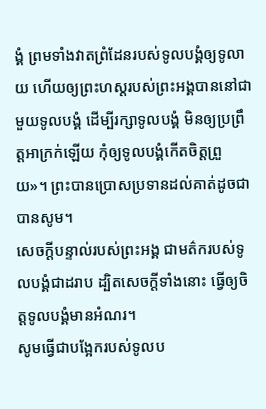ង្គំ ព្រមទាំងវាតព្រំដែនរបស់ទូលបង្គំឲ្យទូលាយ ហើយឲ្យព្រះហស្តរបស់ព្រះអង្គបាននៅជាមួយទូលបង្គំ ដើម្បីរក្សាទូលបង្គំ មិនឲ្យប្រព្រឹត្តអាក្រក់ឡើយ កុំឲ្យទូលបង្គំកើតចិត្តព្រួយ»។ ព្រះបានប្រោសប្រទានដល់គាត់ដូចជាបានសូម។
សេចក្ដីបន្ទាល់របស់ព្រះអង្គ ជាមត៌ករបស់ទូលបង្គំជាដរាប ដ្បិតសេចក្ដីទាំងនោះ ធ្វើឲ្យចិត្តទូលបង្គំមានអំណរ។
សូមធ្វើជាបង្អែករបស់ទូលប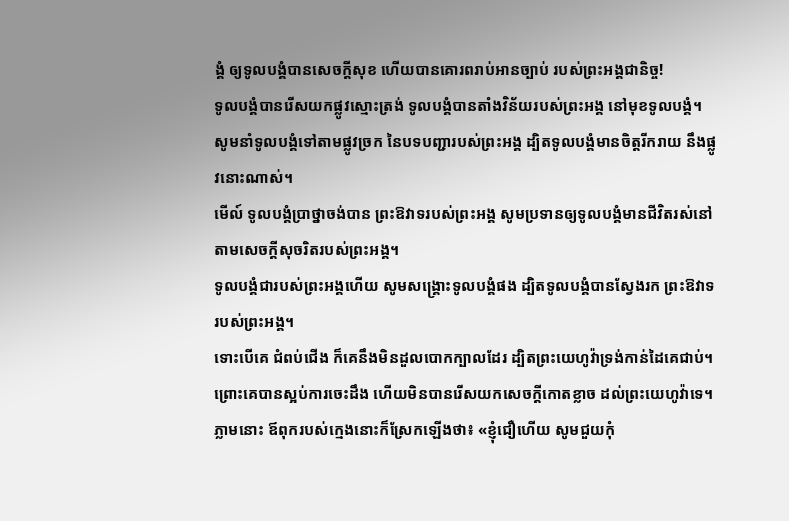ង្គំ ឲ្យទូលបង្គំបានសេចក្ដីសុខ ហើយបានគោរពរាប់អានច្បាប់ របស់ព្រះអង្គជានិច្ច!
ទូលបង្គំបានរើសយកផ្លូវស្មោះត្រង់ ទូលបង្គំបានតាំងវិន័យរបស់ព្រះអង្គ នៅមុខទូលបង្គំ។
សូមនាំទូលបង្គំទៅតាមផ្លូវច្រក នៃបទបញ្ជារបស់ព្រះអង្គ ដ្បិតទូលបង្គំមានចិត្តរីករាយ នឹងផ្លូវនោះណាស់។
មើល៍ ទូលបង្គំប្រាថ្នាចង់បាន ព្រះឱវាទរបស់ព្រះអង្គ សូមប្រទានឲ្យទូលបង្គំមានជីវិតរស់នៅ តាមសេចក្ដីសុចរិតរបស់ព្រះអង្គ។
ទូលបង្គំជារបស់ព្រះអង្គហើយ សូមសង្គ្រោះទូលបង្គំផង ដ្បិតទូលបង្គំបានស្វែងរក ព្រះឱវាទរបស់ព្រះអង្គ។
ទោះបើគេ ជំពប់ជើង ក៏គេនឹងមិនដួលបោកក្បាលដែរ ដ្បិតព្រះយេហូវ៉ាទ្រង់កាន់ដៃគេជាប់។
ព្រោះគេបានស្អប់ការចេះដឹង ហើយមិនបានរើសយកសេចក្ដីកោតខ្លាច ដល់ព្រះយេហូវ៉ាទេ។
ភ្លាមនោះ ឪពុករបស់ក្មេងនោះក៏ស្រែកឡើងថា៖ «ខ្ញុំជឿហើយ សូមជួយកុំ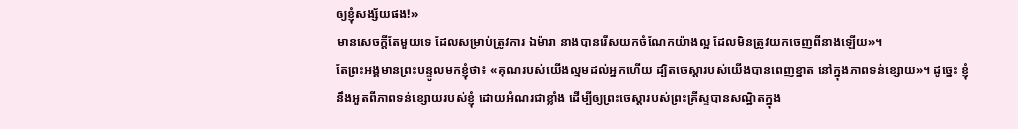ឲ្យខ្ញុំសង្ស័យផង!»
មានសេចក្តីតែមួយទេ ដែលសម្រាប់ត្រូវការ ឯម៉ារា នាងបានរើសយកចំណែកយ៉ាងល្អ ដែលមិនត្រូវយកចេញពីនាងឡើយ»។
តែព្រះអង្គមានព្រះបន្ទូលមកខ្ញុំថា៖ «គុណរបស់យើងល្មមដល់អ្នកហើយ ដ្បិតចេស្ដារបស់យើងបានពេញខ្នាត នៅក្នុងភាពទន់ខ្សោយ»។ ដូច្នេះ ខ្ញុំនឹងអួតពីភាពទន់ខ្សោយរបស់ខ្ញុំ ដោយអំណរជាខ្លាំង ដើម្បីឲ្យព្រះចេស្តារបស់ព្រះគ្រីស្ទបានសណ្ឋិតក្នុង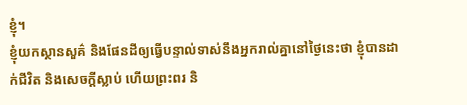ខ្ញុំ។
ខ្ញុំយកស្ថានសួគ៌ និងផែនដីឲ្យធ្វើបន្ទាល់ទាស់នឹងអ្នករាល់គ្នានៅថ្ងៃនេះថា ខ្ញុំបានដាក់ជីវិត និងសេចក្ដីស្លាប់ ហើយព្រះពរ និ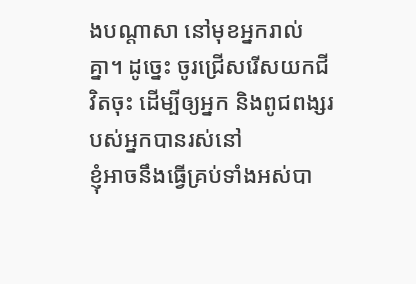ងបណ្ដាសា នៅមុខអ្នករាល់គ្នា។ ដូច្នេះ ចូរជ្រើសរើសយកជីវិតចុះ ដើម្បីឲ្យអ្នក និងពូជពង្សរបស់អ្នកបានរស់នៅ
ខ្ញុំអាចនឹងធ្វើគ្រប់ទាំងអស់បា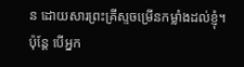ន ដោយសារព្រះគ្រីស្ទចម្រើនកម្លាំងដល់ខ្ញុំ។
ប៉ុន្ដែ បើអ្នក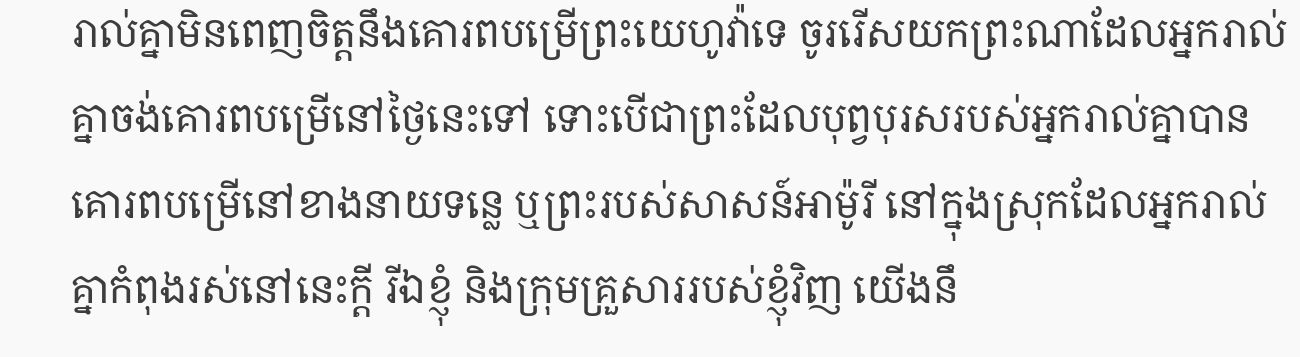រាល់គ្នាមិនពេញចិត្តនឹងគោរពបម្រើព្រះយេហូវ៉ាទេ ចូររើសយកព្រះណាដែលអ្នករាល់គ្នាចង់គោរពបម្រើនៅថ្ងៃនេះទៅ ទោះបើជាព្រះដែលបុព្វបុរសរបស់អ្នករាល់គ្នាបានគោរពបម្រើនៅខាងនាយទន្លេ ឬព្រះរបស់សាសន៍អាម៉ូរី នៅក្នុងស្រុកដែលអ្នករាល់គ្នាកំពុងរស់នៅនេះក្តី រីឯខ្ញុំ និងក្រុមគ្រួសាររបស់ខ្ញុំវិញ យើងនឹ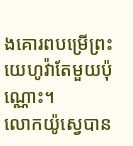ងគោរពបម្រើព្រះយេហូវ៉ាតែមួយប៉ុណ្ណោះ។
លោកយ៉ូស្វេបាន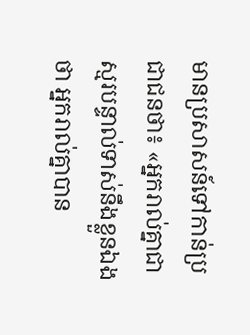មានប្រសាសន៍ទៅកាន់ប្រជាជនថា៖ «អ្នករាល់គ្នាជាស្មរបន្ទាល់ទាស់នឹងខ្លួនឯងថា អ្នករាល់គ្នាបាន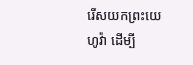រើសយកព្រះយេហូវ៉ា ដើម្បី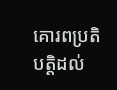គោរពប្រតិបត្តិដល់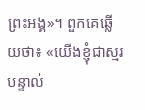ព្រះអង្គ»។ ពួកគេឆ្លើយថា៖ «យើងខ្ញុំជាស្មរបន្ទាល់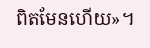ពិតមែនហើយ»។